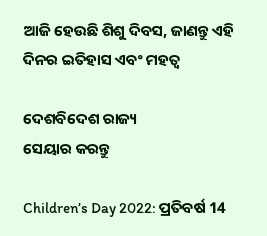ଆଜି ହେଉଛି ଶିଶୁ ଦିବସ, ଜାଣନ୍ତୁ ଏହି ଦିନର ଇତିହାସ ଏବଂ ମହତ୍ୱ

ଦେଶବିଦେଶ ରାଜ୍ୟ
ସେୟାର କରନ୍ତୁ

Children’s Day 2022: ପ୍ରତିବର୍ଷ 14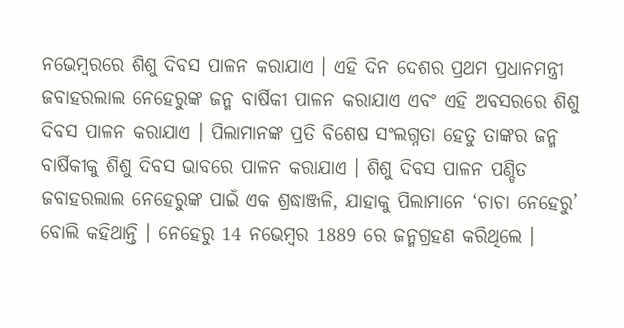ନଭେମ୍ବରରେ ଶିଶୁ ଦିବସ ପାଳନ କରାଯାଏ । ଏହି ଦିନ ଦେଶର ପ୍ରଥମ ପ୍ରଧାନମନ୍ତ୍ରୀ ଜବାହରଲାଲ ନେହେରୁଙ୍କ ଜନ୍ମ ବାର୍ଷିକୀ ପାଳନ କରାଯାଏ ଏବଂ ଏହି ଅବସରରେ ଶିଶୁ ଦିବସ ପାଳନ କରାଯାଏ । ପିଲାମାନଙ୍କ ପ୍ରତି ବିଶେଷ ସଂଲଗ୍ନତା ହେତୁ ତାଙ୍କର ଜନ୍ମ ବାର୍ଷିକୀକୁ ଶିଶୁ ଦିବସ ଭାବରେ ପାଳନ କରାଯାଏ । ଶିଶୁ ଦିବସ ପାଳନ ପଣ୍ଡିତ ଜବାହରଲାଲ ନେହେରୁଙ୍କ ପାଇଁ ଏକ ଶ୍ରଦ୍ଧାଞ୍ଜଳି, ଯାହାକୁ ପିଲାମାନେ ‘ଚାଚା ନେହେରୁ’ ବୋଲି କହିଥାନ୍ତି । ନେହେରୁ 14 ନଭେମ୍ବର 1889 ରେ ଜନ୍ମଗ୍ରହଣ କରିଥିଲେ ।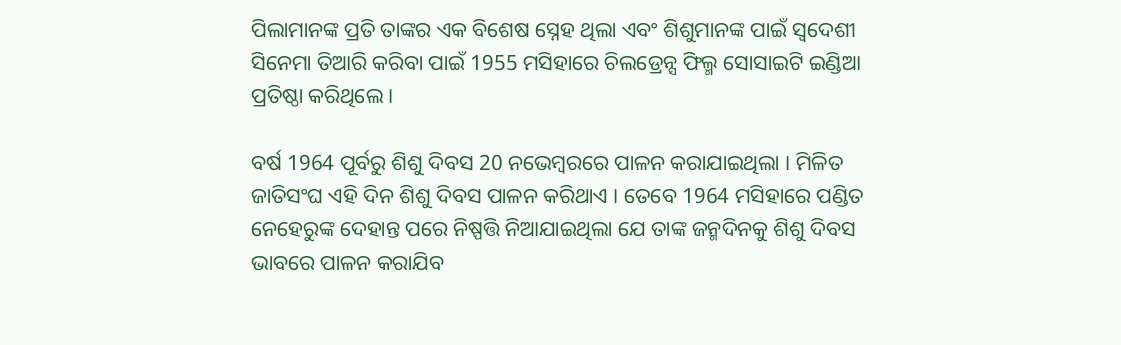ପିଲାମାନଙ୍କ ପ୍ରତି ତାଙ୍କର ଏକ ବିଶେଷ ସ୍ନେହ ଥିଲା ଏବଂ ଶିଶୁମାନଙ୍କ ପାଇଁ ସ୍ୱଦେଶୀ ସିନେମା ତିଆରି କରିବା ପାଇଁ 1955 ମସିହାରେ ଚିଲଡ୍ରେନ୍ସ ଫିଲ୍ମ ସୋସାଇଟି ଇଣ୍ଡିଆ ପ୍ରତିଷ୍ଠା କରିଥିଲେ ।

ବର୍ଷ 1964 ପୂର୍ବରୁ ଶିଶୁ ଦିବସ 20 ନଭେମ୍ବରରେ ପାଳନ କରାଯାଇଥିଲା । ମିଳିତ ଜାତିସଂଘ ଏହି ଦିନ ଶିଶୁ ଦିବସ ପାଳନ କରିଥାଏ । ତେବେ 1964 ମସିହାରେ ପଣ୍ଡିତ ନେହେରୁଙ୍କ ଦେହାନ୍ତ ପରେ ନିଷ୍ପତ୍ତି ନିଆଯାଇଥିଲା ଯେ ତାଙ୍କ ଜନ୍ମଦିନକୁ ଶିଶୁ ଦିବସ ଭାବରେ ପାଳନ କରାଯିବ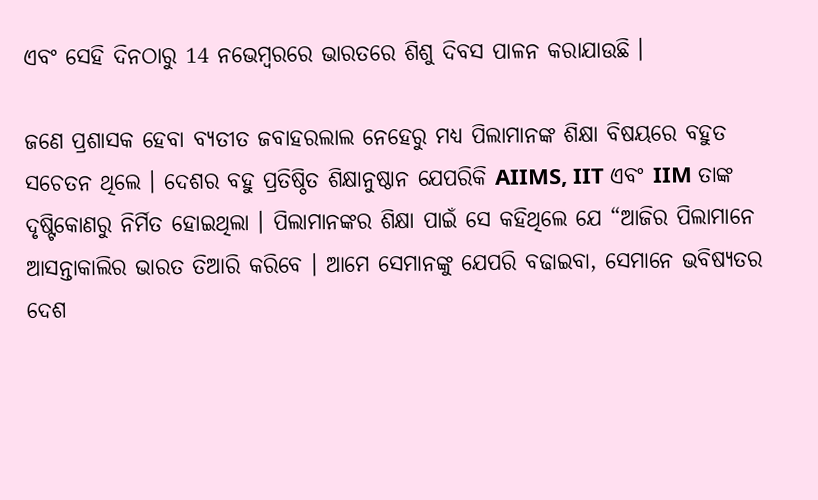ଏବଂ ସେହି ଦିନଠାରୁ 14 ନଭେମ୍ବରରେ ଭାରତରେ ଶିଶୁ ଦିବସ ପାଳନ କରାଯାଉଛି ।

ଜଣେ ପ୍ରଶାସକ ହେବା ବ୍ୟତୀତ ଜବାହରଲାଲ ନେହେରୁ ମଧ୍ୟ ପିଲାମାନଙ୍କ ଶିକ୍ଷା ବିଷୟରେ ବହୁତ ସଚେତନ ଥିଲେ । ଦେଶର ବହୁ ପ୍ରତିଷ୍ଠିତ ଶିକ୍ଷାନୁଷ୍ଠାନ ଯେପରିକି AIIMS, IIT ଏବଂ IIM ତାଙ୍କ ଦୃଷ୍ଟିକୋଣରୁ ନିର୍ମିତ ହୋଇଥିଲା । ପିଲାମାନଙ୍କର ଶିକ୍ଷା ପାଇଁ ସେ କହିଥିଲେ ଯେ “ଆଜିର ପିଲାମାନେ ଆସନ୍ତାକାଲିର ଭାରତ ତିଆରି କରିବେ । ଆମେ ସେମାନଙ୍କୁ ଯେପରି ବଢାଇବା, ସେମାନେ ଭବିଷ୍ୟତର ଦେଶ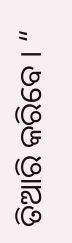ତିଆରି କରିବେ । “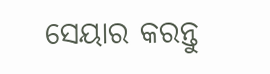ସେୟାର କରନ୍ତୁ